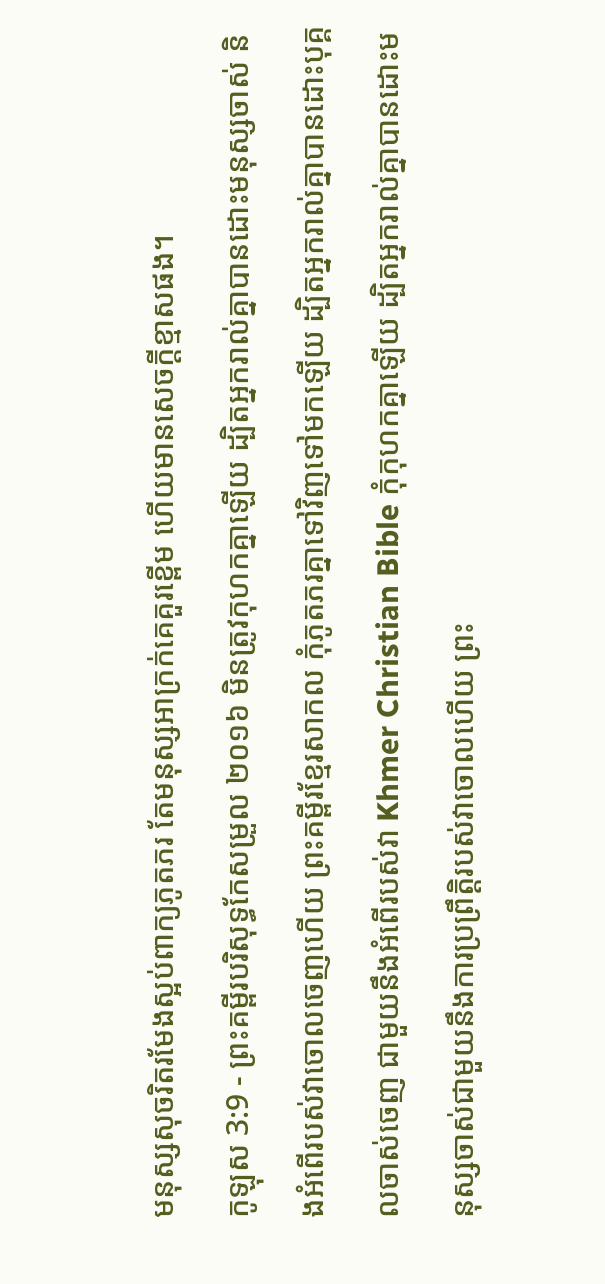មនុស្សសុចរិតរមែងស្អប់ពាក្យភូតភរ តែមនុស្សអាក្រក់គេគួរខ្ពើម ហើយមានសេចក្ដីខ្មាសផង។
កូឡុស 3:9 - ព្រះគម្ពីរបរិសុទ្ធកែសម្រួល ២០១៦ មិនត្រូវកុហកគ្នាឡើយ ដ្បិតអ្នករាល់គ្នាបានដោះមនុស្សចាស់ និងអំពើរបស់វាចោលចេញហើយ ព្រះគម្ពីរខ្មែរសាកល កុំភូតភរគ្នាទៅវិញទៅមកឡើយ ដ្បិតអ្នករាល់គ្នាបានដោះបុគ្គលចាស់ចេញ ជាមួយនឹងអំពើរបស់វា Khmer Christian Bible កុំកុហកគ្នាឡើយ ដ្បិតអ្នករាល់គ្នាបានដោះមនុស្សចាស់ជាមួយនឹងការប្រព្រឹត្ដិរបស់វាចោលហើយ ព្រះ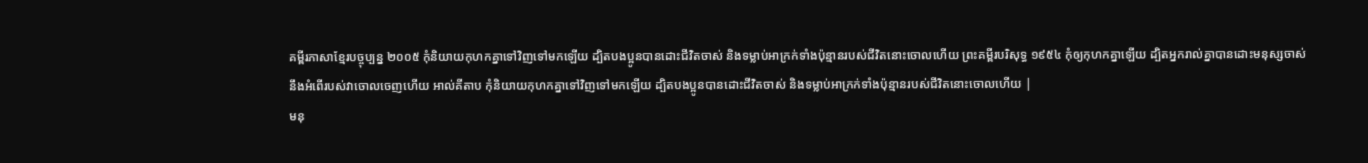គម្ពីរភាសាខ្មែរបច្ចុប្បន្ន ២០០៥ កុំនិយាយកុហកគ្នាទៅវិញទៅមកឡើយ ដ្បិតបងប្អូនបានដោះជីវិតចាស់ និងទម្លាប់អាក្រក់ទាំងប៉ុន្មានរបស់ជីវិតនោះចោលហើយ ព្រះគម្ពីរបរិសុទ្ធ ១៩៥៤ កុំឲ្យកុហកគ្នាឡើយ ដ្បិតអ្នករាល់គ្នាបានដោះមនុស្សចាស់ នឹងអំពើរបស់វាចោលចេញហើយ អាល់គីតាប កុំនិយាយកុហកគ្នាទៅវិញទៅមកឡើយ ដ្បិតបងប្អូនបានដោះជីវិតចាស់ និងទម្លាប់អាក្រក់ទាំងប៉ុន្មានរបស់ជីវិតនោះចោលហើយ |
មនុ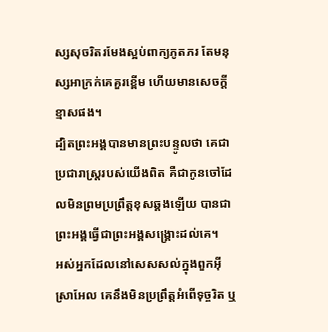ស្សសុចរិតរមែងស្អប់ពាក្យភូតភរ តែមនុស្សអាក្រក់គេគួរខ្ពើម ហើយមានសេចក្ដីខ្មាសផង។
ដ្បិតព្រះអង្គបានមានព្រះបន្ទូលថា គេជាប្រជារាស្ត្ររបស់យើងពិត គឺជាកូនចៅដែលមិនព្រមប្រព្រឹត្តខុសឆ្គងឡើយ បានជាព្រះអង្គធ្វើជាព្រះអង្គសង្គ្រោះដល់គេ។
អស់អ្នកដែលនៅសេសសល់ក្នុងពួកអ៊ីស្រាអែល គេនឹងមិនប្រព្រឹត្តអំពើទុច្ចរិត ឬ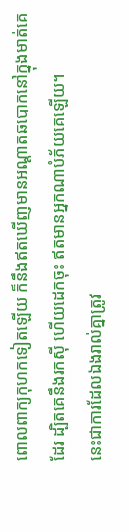ពោលពាក្យកុហកទៀតឡើយ ក៏នឹងឥតឃើញមានអណ្ដាតឆបោកនៅក្នុងមាត់គេដែរ ដ្បិតគេនឹងរកស៊ី ហើយដេកចុះ ឥតមានអ្នកណាបំភ័យគេឡើយ។
នេះជាការដែលឯងរាល់គ្នាត្រូវ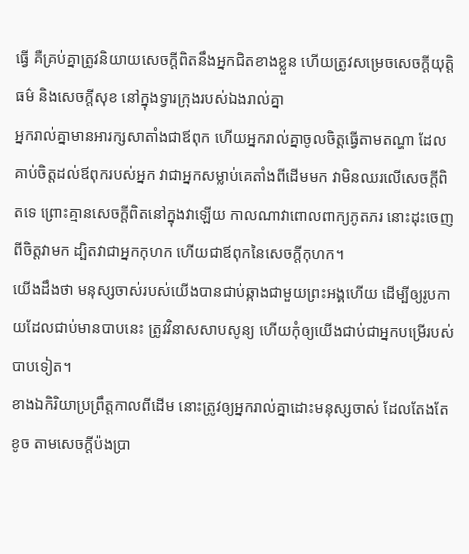ធ្វើ គឺគ្រប់គ្នាត្រូវនិយាយសេចក្ដីពិតនឹងអ្នកជិតខាងខ្លួន ហើយត្រូវសម្រេចសេចក្ដីយុត្តិធម៌ និងសេចក្ដីសុខ នៅក្នុងទ្វារក្រុងរបស់ឯងរាល់គ្នា
អ្នករាល់គ្នាមានអារក្សសាតាំងជាឪពុក ហើយអ្នករាល់គ្នាចូលចិត្តធ្វើតាមតណ្ហា ដែលគាប់ចិត្តដល់ឪពុករបស់អ្នក វាជាអ្នកសម្លាប់គេតាំងពីដើមមក វាមិនឈរលើសេចក្តីពិតទេ ព្រោះគ្មានសេចក្តីពិតនៅក្នុងវាឡើយ កាលណាវាពោលពាក្យភូតភរ នោះដុះចេញពីចិត្តវាមក ដ្បិតវាជាអ្នកកុហក ហើយជាឪពុកនៃសេចក្តីកុហក។
យើងដឹងថា មនុស្សចាស់របស់យើងបានជាប់ឆ្កាងជាមួយព្រះអង្គហើយ ដើម្បីឲ្យរូបកាយដែលជាប់មានបាបនេះ ត្រូវវិនាសសាបសូន្យ ហើយកុំឲ្យយើងជាប់ជាអ្នកបម្រើរបស់បាបទៀត។
ខាងឯកិរិយាប្រព្រឹត្តកាលពីដើម នោះត្រូវឲ្យអ្នករាល់គ្នាដោះមនុស្សចាស់ ដែលតែងតែខូច តាមសេចក្តីប៉ងប្រា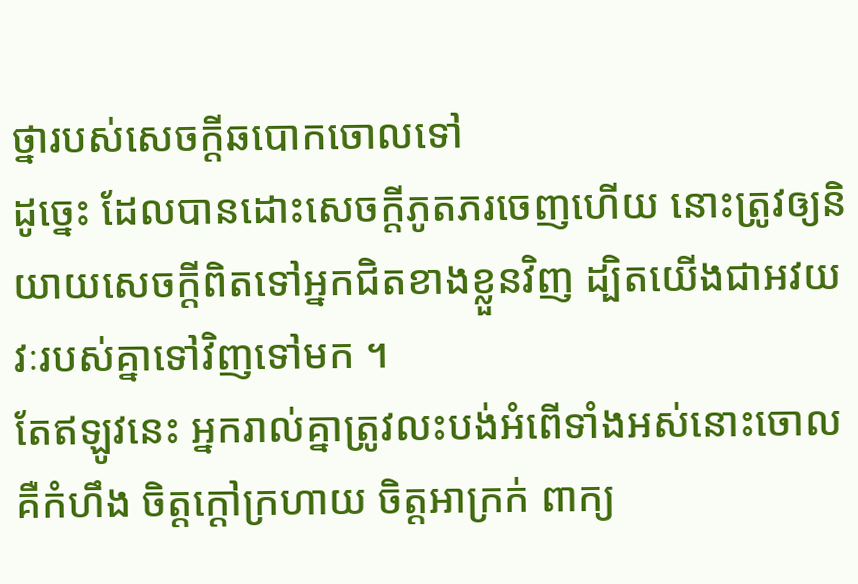ថ្នារបស់សេចក្តីឆបោកចោលទៅ
ដូច្នេះ ដែលបានដោះសេចក្តីភូតភរចេញហើយ នោះត្រូវឲ្យនិយាយសេចក្តីពិតទៅអ្នកជិតខាងខ្លួនវិញ ដ្បិតយើងជាអវយវៈរបស់គ្នាទៅវិញទៅមក ។
តែឥឡូវនេះ អ្នករាល់គ្នាត្រូវលះបង់អំពើទាំងអស់នោះចោល គឺកំហឹង ចិត្តក្ដៅក្រហាយ ចិត្តអាក្រក់ ពាក្យ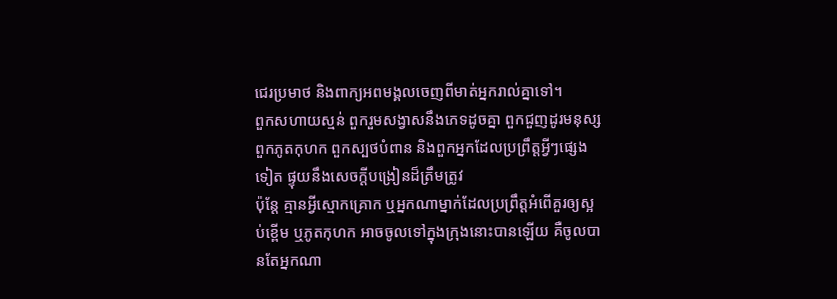ជេរប្រមាថ និងពាក្យអពមង្គលចេញពីមាត់អ្នករាល់គ្នាទៅ។
ពួកសហាយស្មន់ ពួករួមសង្វាសនឹងភេទដូចគ្នា ពួកជួញដូរមនុស្ស ពួកភូតកុហក ពួកស្បថបំពាន និងពួកអ្នកដែលប្រព្រឹត្តអ្វីៗផ្សេងទៀត ផ្ទុយនឹងសេចក្ដីបង្រៀនដ៏ត្រឹមត្រូវ
ប៉ុន្តែ គ្មានអ្វីស្មោកគ្រោក ឬអ្នកណាម្នាក់ដែលប្រព្រឹត្តអំពើគួរឲ្យស្អប់ខ្ពើម ឬភូតកុហក អាចចូលទៅក្នុងក្រុងនោះបានឡើយ គឺចូលបានតែអ្នកណា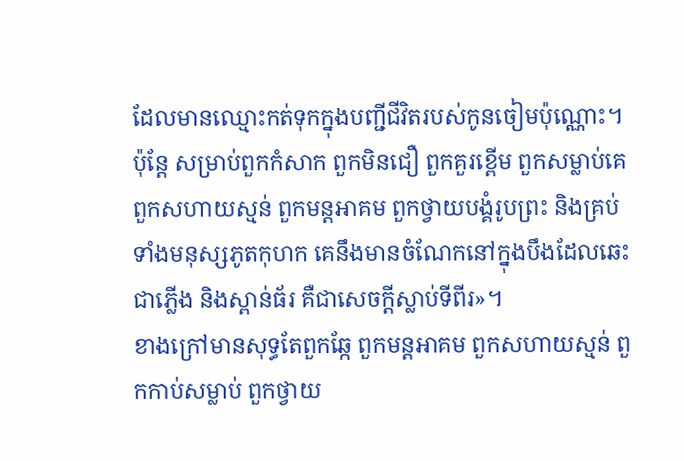ដែលមានឈ្មោះកត់ទុកក្នុងបញ្ជីជីវិតរបស់កូនចៀមប៉ុណ្ណោះ។
ប៉ុន្តែ សម្រាប់ពួកកំសាក ពួកមិនជឿ ពួកគួរខ្ពើម ពួកសម្លាប់គេ ពួកសហាយស្មន់ ពួកមន្តអាគម ពួកថ្វាយបង្គំរូបព្រះ និងគ្រប់ទាំងមនុស្សភូតកុហក គេនឹងមានចំណែកនៅក្នុងបឹងដែលឆេះជាភ្លើង និងស្ពាន់ធ័រ គឺជាសេចក្ដីស្លាប់ទីពីរ»។
ខាងក្រៅមានសុទ្ធតែពួកឆ្កែ ពួកមន្តអាគម ពួកសហាយស្មន់ ពួកកាប់សម្លាប់ ពួកថ្វាយ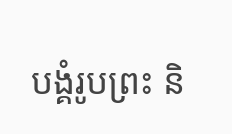បង្គំរូបព្រះ និ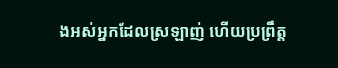ងអស់អ្នកដែលស្រឡាញ់ ហើយប្រព្រឹត្ត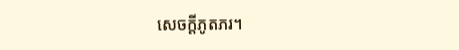សេចក្ដីភូតភរ។